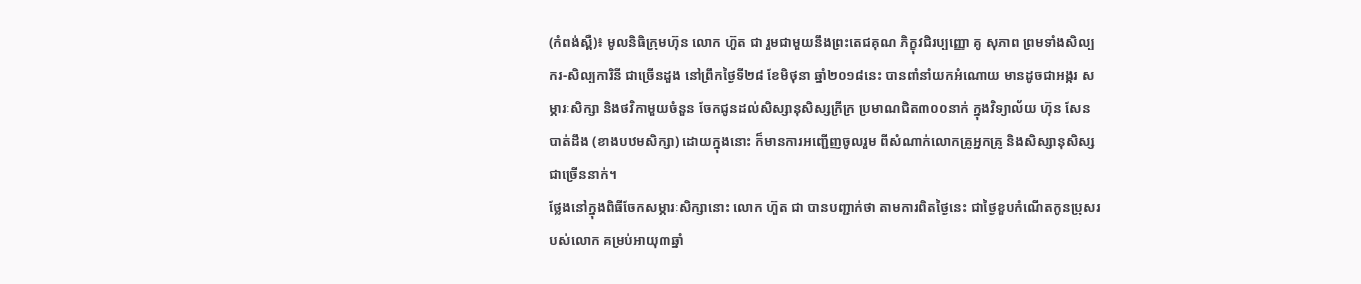(កំពង់ស្ពឺ)៖ មូលនិធិក្រុមហ៊ុន លោក ហ៊ួត ជា រួមជាមួយនឹងព្រះតេជគុណ ភិក្ខុវជិរប្បញ្ញោ គូ សុភាព ព្រមទាំងសិល្បករ-សិល្បការិនី ជាច្រើនដួង នៅព្រឹកថ្ងៃទី២៨ ខែមិថុនា ឆ្នាំ២០១៨នេះ បានពាំនាំយកអំណោយ មានដូចជាអង្ករ សម្ភារៈសិក្សា និងថវិកាមួយចំនួន ចែកជូនដល់សិស្សានុសិស្សក្រីក្រ ប្រមាណជិត៣០០នាក់ ក្នុងវិទ្យាល័យ ហ៊ុន សែន បាត់ដឹង (ខាងបឋមសិក្សា) ដោយក្នុងនោះ ក៏មានការអញ្ជើញចូលរួម ពីសំណាក់លោកគ្រូអ្នកគ្រូ និងសិស្សានុសិស្ស ជាច្រើននាក់។
ថ្លែងនៅក្នុងពិធីចែកសម្ភារៈសិក្សានោះ លោក ហ៊ួត ជា បានបញ្ជាក់ថា តាមការពិតថ្ងៃនេះ ជាថ្ងៃខួបកំណើតកូនប្រុសរបស់លោក គម្រប់អាយុ៣ឆ្នាំ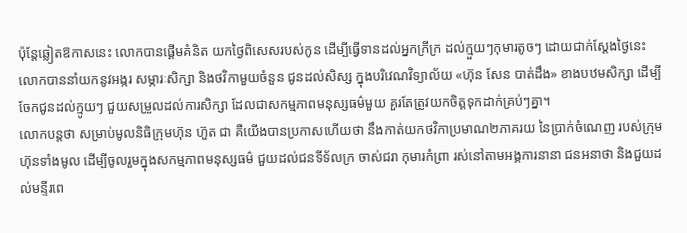ប៉ុន្តែឆ្លៀតឱកាសនេះ លោកបានផ្ដើមគំនិត យកថ្ងៃពិសេសរបស់កូន ដើម្បីធ្វើទានដល់អ្នកក្រីក្រ ដល់ក្មួយៗកុមារតូចៗ ដោយជាក់ស្ដែងថ្ងៃនេះ លោកបាននាំយកនូវអង្ករ សម្ភារៈសិក្សា និងថវិកាមួយចំនួន ជូនដល់សិស្ស ក្នុងបរិវេណវិទ្យាល័យ «ហ៊ុន សែន បាត់ដឹង» ខាងបឋមសិក្សា ដើម្បីចែកជូនដល់ក្មូយៗ ជួយសម្រួលដល់ការសិក្សា ដែលជាសកម្មភាពមនុស្សធម៌មួយ គួរតែត្រូវយកចិត្តទុកដាក់គ្រប់ៗគ្នា។
លោកបន្តថា សម្រាប់មូលនិធិក្រុមហ៊ុន ហ៊ួត ជា គឺយើងបានប្រកាសហើយថា នឹងកាត់យកថវិកាប្រមាណ២ភាគរយ នៃប្រាក់ចំណេញ របស់ក្រុមហ៊ុនទាំងមូល ដើម្បីចូលរួមក្នុងសកម្មភាពមនុស្សធម៌ ជួយដល់ជនទីទ័លក្រ ចាស់ជរា កុមារកំព្រា រស់នៅតាមអង្គការនានា ជនអនាថា និងជួយដល់មន្ទីរពេ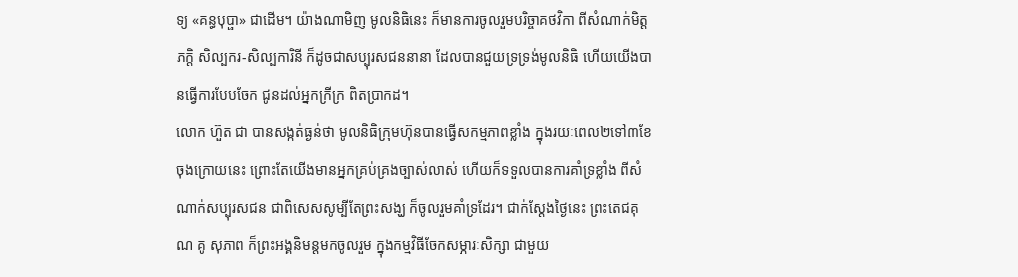ទ្យ «គន្ធបុប្ផា» ជាដើម។ យ៉ាងណាមិញ មូលនិធិនេះ ក៏មានការចូលរួមបរិច្ចាគថវិកា ពីសំណាក់មិត្តភក្តិ សិល្បករ-សិល្បការិនី ក៏ដូចជាសប្បុរសជននានា ដែលបានជួយទ្រទ្រង់មូលនិធិ ហើយយើងបានធ្វើការបែបចែក ជូនដល់អ្នកក្រីក្រ ពិតប្រាកដ។
លោក ហ៊ួត ជា បានសង្កត់ធ្ងន់ថា មូលនិធិក្រុមហ៊ុនបានធ្វើសកម្មភាពខ្លាំង ក្នុងរយៈពេល២ទៅ៣ខែចុងក្រោយនេះ ព្រោះតែយើងមានអ្នកគ្រប់គ្រងច្បាស់លាស់ ហើយក៏ទទួលបានការគាំទ្រខ្លាំង ពីសំណាក់សប្បុរសជន ជាពិសេសសូម្បីតែព្រះសង្ឃ ក៏ចូលរួមគាំទ្រដែរ។ ជាក់ស្ដែងថ្ងៃនេះ ព្រះតេជគុណ គូ សុភាព ក៏ព្រះអង្គនិមន្តមកចូលរួម ក្នុងកម្មវិធីចែកសម្ភារៈសិក្សា ជាមួយ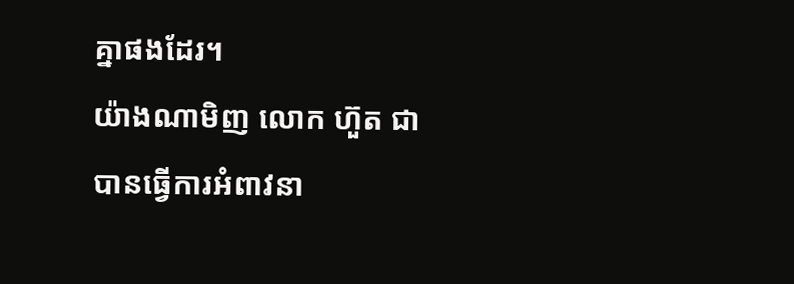គ្នាផងដែរ។
យ៉ាងណាមិញ លោក ហ៊ួត ជា បានធ្វើការអំពាវនា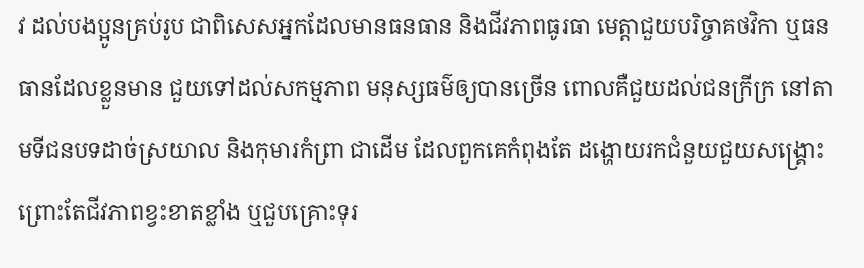វ ដល់បងប្អូនគ្រប់រូប ជាពិសេសអ្នកដែលមានធនធាន និងជីវភាពធូរធា មេត្តាជួយបរិច្ចាគថវិកា ឬធនធានដែលខ្លួនមាន ជួយទៅដល់សកម្មភាព មនុស្សធម៌ឲ្យបានច្រើន ពោលគឺជួយដល់ជនក្រីក្រ នៅតាមទីជនបទដាច់ស្រយាល និងកុមារកំព្រា ជាដើម ដែលពួកគេកំពុងតែ ដង្ហោយរកជំនួយជួយសង្គ្រោះ ព្រោះតែជីវភាពខ្វះខាតខ្លាំង ឬជួបគ្រោះទុរ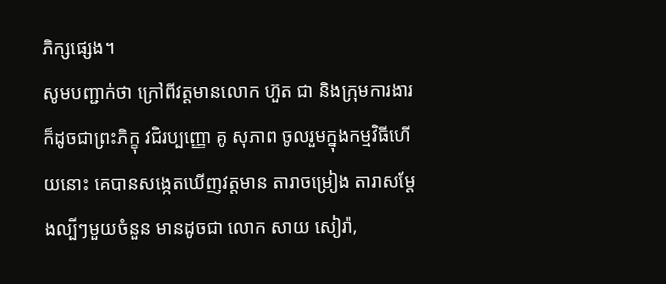ភិក្សផ្សេង។
សូមបញ្ជាក់ថា ក្រៅពីវត្តមានលោក ហ៊ួត ជា និងក្រុមការងារ ក៏ដូចជាព្រះភិក្ខុ វជិរប្បញ្ញោ គូ សុភាព ចូលរួមក្នុងកម្មវិធីហើយនោះ គេបានសង្កេតឃើញវត្តមាន តារាចម្រៀង តារាសម្ដែងល្បីៗមួយចំនួន មានដូចជា លោក សាយ សៀរ៉ា,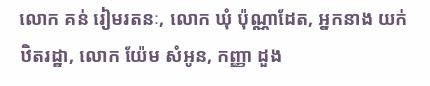លោក គន់ រៀមរតនៈ, លោក ឃុំ ប៉ុណ្ណាដែត, អ្នកនាង យក់ ឋិតរដ្ឋា, លោក យ៉ែម សំអូន, កញ្ញា ដួង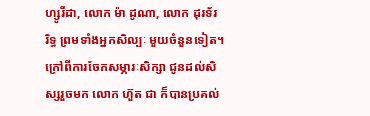ហ្សូរីដា, លោក ម៉ា ដូណា, លោក ដុរទ័រ រិទ្ធ ព្រមទាំងអ្នកសិល្បៈ មួយចំនួនទៀត។
ក្រៅពីការចែកសម្ភារៈសិក្សា ជូនដល់សិស្សរួចមក លោក ហ៊ួត ជា ក៏បានប្រគល់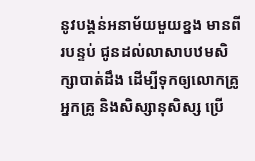នូវបង្គន់អនាម័យមួយខ្នង មានពីរបន្ទប់ ជូនដល់លាសាបឋមសិក្សាបាត់ដឹង ដើម្បីទុកឲ្យលោកគ្រូអ្នកគ្រូ និងសិស្សានុសិស្ស ប្រើ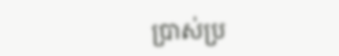ប្រាស់ប្រ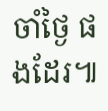ចាំថ្ងៃ ផងដែរ៕